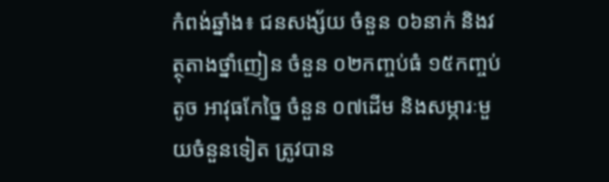កំពង់ឆ្នាំង៖ ជនសង្ស័យ ចំនួន ០៦នាក់ និងវត្ថុតាងថ្នាំញៀន ចំនួន ០២កញ្ចប់ធំ ១៥កញ្ចប់តូច អាវុធកែច្នៃ ចំនួន ០៧ដើម និងសម្ភារៈមួយចំនួនទៀត ត្រូវបាន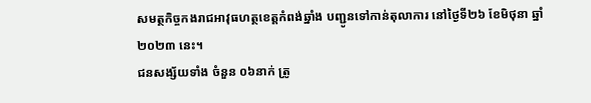សមត្ថកិច្ចកងរាជអាវុធហត្ថខេត្តកំពង់ឆ្នាំង បញ្ជូនទៅកាន់តុលាការ នៅថ្ងៃទី២៦ ខែមិថុនា ឆ្នាំ២០២៣ នេះ។
ជនសង្ស័យទាំង ចំនួន ០៦នាក់ ត្រូ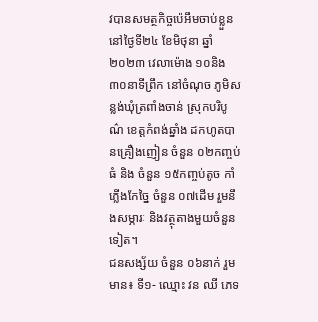វបានសមត្ថកិច្ចប៉េអឹមចាប់ខ្លួន នៅថ្ងៃទី២៤ ខែមិថុនា ឆ្នាំ២០២៣ វេលាម៉ោង ១០និង៣០នាទីព្រឹក នៅចំណុច ភូមិសន្លង់ឃុំត្រពាំងចាន់ ស្រុកបរិបូណ៌ ខេត្តកំពង់ឆ្នាំង ដកហូតបានគ្រឿងញៀន ចំនួន ០២កញ្ចប់ធំ និង ចំនួន ១៥កញ្ចប់តូច កាំភ្លើងកែច្នៃ ចំនួន ០៧ដើម រួមនឹងសម្ភារៈ និងវត្ថុតាងមួយចំនួនទៀត។
ជនសង្ស័យ ចំនួន ០៦នាក់ រួមមាន៖ ទី១- ឈ្មោះ វន ឈី ភេទ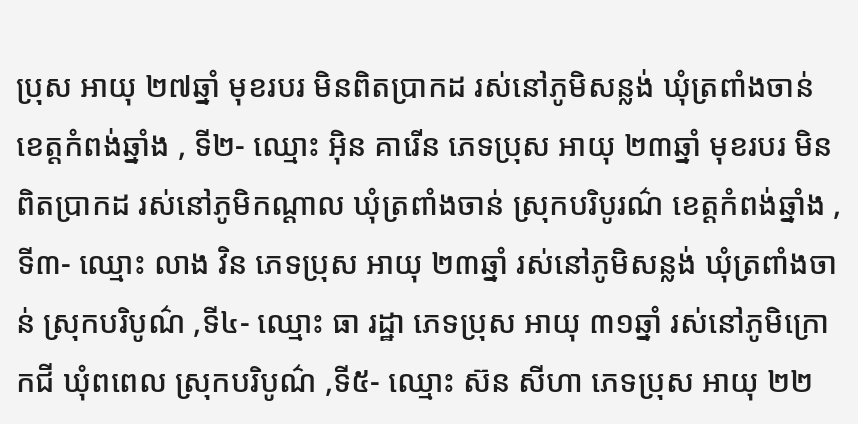ប្រុស អាយុ ២៧ឆ្នាំ មុខរបរ មិនពិតប្រាកដ រស់នៅភូមិសន្លង់ ឃុំត្រពាំងចាន់ ខេត្តកំពង់ឆ្នាំង , ទី២- ឈ្មោះ អ៊ិន គារើន ភេទប្រុស អាយុ ២៣ឆ្នាំ មុខរបរ មិនពិតប្រាកដ រស់នៅភូមិកណ្តាល ឃុំត្រពាំងចាន់ ស្រុកបរិបូរណ៌ ខេត្តកំពង់ឆ្នាំង , ទី៣- ឈ្មោះ លាង វិន ភេទប្រុស អាយុ ២៣ឆ្នាំ រស់នៅភូមិសន្លង់ ឃុំត្រពាំងចាន់ ស្រុកបរិបូណ៌ ,ទី៤- ឈ្មោះ ធា រដ្ឋា ភេទប្រុស អាយុ ៣១ឆ្នាំ រស់នៅភូមិក្រោកជី ឃុំពពេល ស្រុកបរិបូណ៌ ,ទី៥- ឈ្មោះ ស៊ន សីហា ភេទប្រុស អាយុ ២២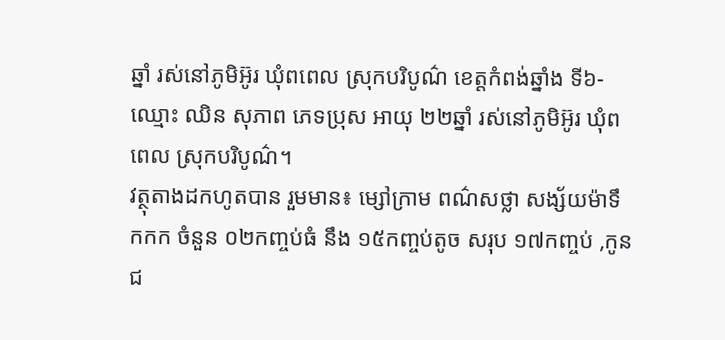ឆ្នាំ រស់នៅភូមិអ៊ូរ ឃុំពពេល ស្រុកបរិបូណ៌ ខេត្តកំពង់ឆ្នាំង ទី៦- ឈ្មោះ ឈិន សុភាព ភេទប្រុស អាយុ ២២ឆ្នាំ រស់នៅភូមិអ៊ូរ ឃុំពពេល ស្រុកបរិបូណ៌។
វត្ថុតាងដកហូតបាន រួមមាន៖ ម្សៅក្រាម ពណ៌សថ្លា សង្ស័យម៉ាទឹកកក ចំនួន ០២កញ្ចប់ធំ នឹង ១៥កញ្ចប់តូច សរុប ១៧កញ្ចប់ ,កូនជ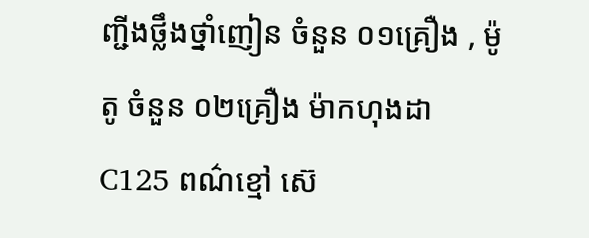ញ្ជីងថ្លឹងថ្នាំញៀន ចំនួន ០១គ្រឿង , ម៉ូតូ ចំនួន ០២គ្រឿង ម៉ាកហុងដា C125 ពណ៌ខ្មៅ ស៊េ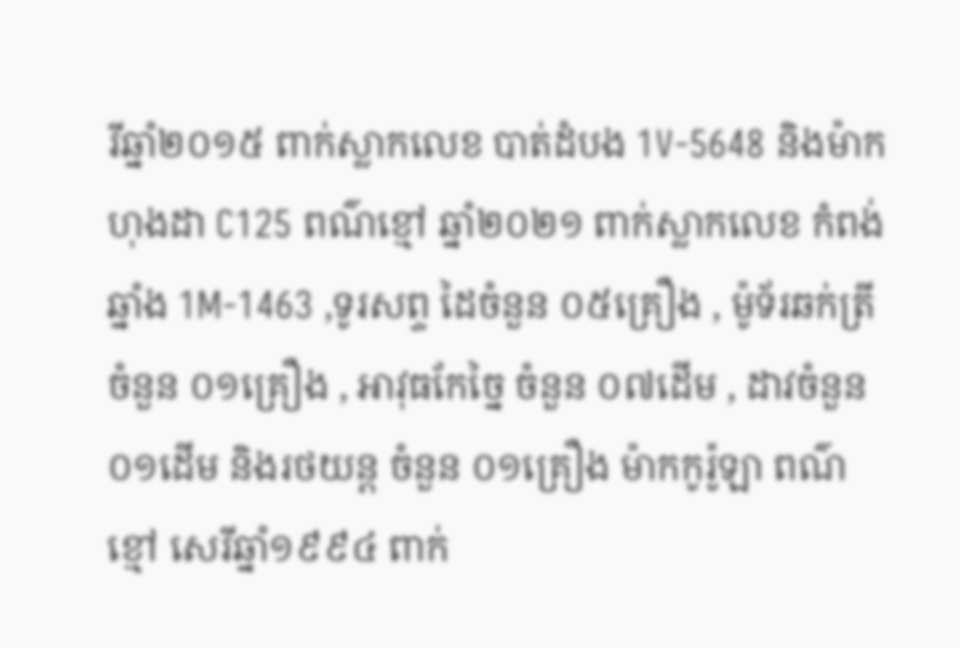រីឆ្នាំ២០១៥ ពាក់ស្លាកលេខ បាត់ដំបង 1V-5648 និងម៉ាកហុងដា C125 ពណ៌ខ្មៅ ឆ្នាំ២០២១ ពាក់ស្លាកលេខ កំពង់ឆ្នាំង 1M-1463 ,ទូរសព្ទ ដៃចំនួន ០៥គ្រឿង , ម៉ូទ័រឆក់ត្រី ចំនួន ០១គ្រឿង , អាវុធកែច្នៃ ចំនួន ០៧ដើម , ដាវចំនួន ០១ដើម និងរថយន្ត ចំនួន ០១គ្រឿង ម៉ាកកូរ៉ូឡា ពណ៌ខ្មៅ សេរីឆ្នាំ១៩៩៤ ពាក់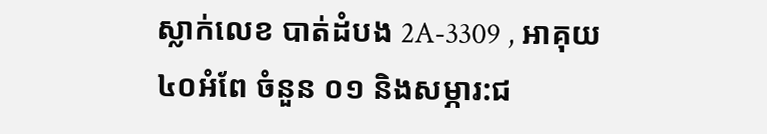ស្លាក់លេខ បាត់ដំបង 2A-3309 , អាគុយ ៤០អំពែ ចំនួន ០១ និងសម្ភារ:ជ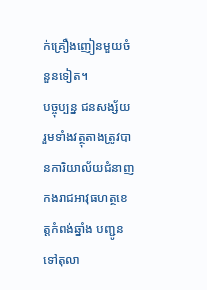ក់គ្រឿងញៀនមួយចំនួនទៀត។
បច្ចុប្បន្ន ជនសង្ស័យ រួមទាំងវត្ថុតាងត្រូវបានការិយាល័យជំនាញកងរាជអាវុធហត្ថខេត្តកំពង់ឆ្នាំង បញ្ជូនទៅតុលា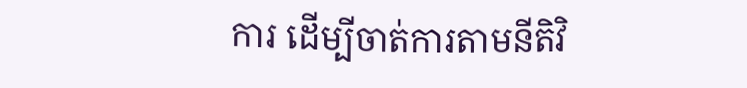ការ ដើម្បីចាត់ការតាមនីតិវិ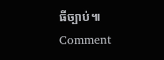ធីច្បាប់៕
Comment